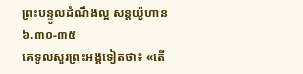ព្រះបន្ទូលដំណឹងល្អ សន្តយ៉ូហាន ៦.៣០-៣៥
គេទូលសួរព្រះអង្គទៀតថា៖ «តើ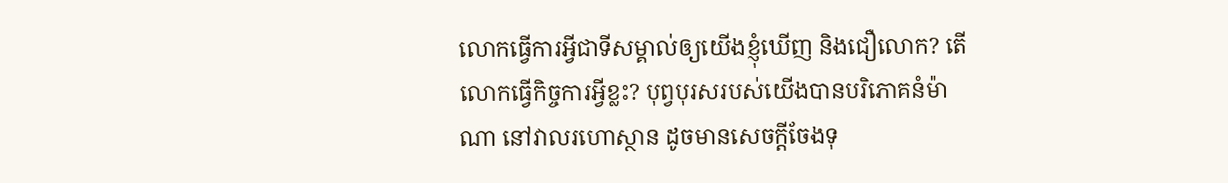លោកធ្វើការអ្វីជាទីសម្គាល់ឲ្យយើងខ្ញុំឃើញ និងជឿលោក? តើលោកធ្វើកិច្ចការអ្វីខ្លះ? បុព្វបុរសរបស់យើងបានបរិភោគនំម៉ាណា នៅវាលរហោស្ថាន ដូចមានសេចក្តីចែងទុ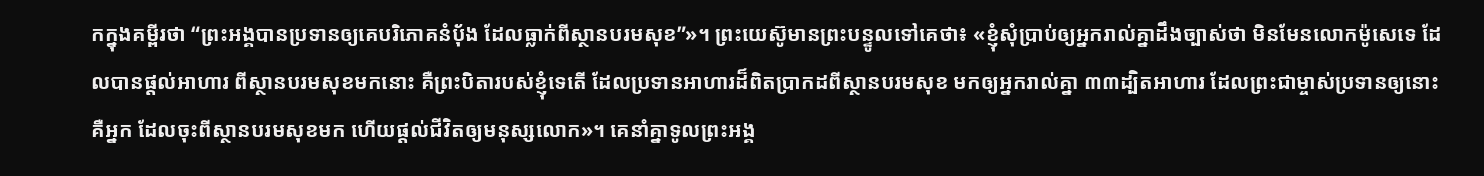កក្នុងគម្ពីរថា “ព្រះអង្គបានប្រទានឲ្យគេបរិភោគនំបុ័ង ដែលធ្លាក់ពីស្ថានបរមសុខ”»។ ព្រះយេស៊ូមានព្រះបន្ទូលទៅគេថា៖ «ខ្ញុំសុំប្រាប់ឲ្យអ្នករាល់គ្នាដឹងច្បាស់ថា មិនមែនលោកម៉ូសេទេ ដែលបានផ្តល់អាហារ ពីស្ថានបរមសុខមកនោះ គឺព្រះបិតារបស់ខ្ញុំទេតើ ដែលប្រទានអាហារដ៏ពិតប្រាកដពីស្ថានបរមសុខ មកឲ្យអ្នករាល់គ្នា ៣៣ដ្បិតអាហារ ដែលព្រះជាម្ចាស់ប្រទានឲ្យនោះ គឺអ្នក ដែលចុះពីស្ថានបរមសុខមក ហើយផ្តល់ជីវិតឲ្យមនុស្សលោក»។ គេនាំគ្នាទូលព្រះអង្គ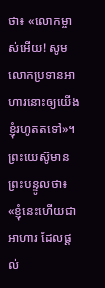ថា៖ «លោកម្ចាស់អើយ! សូមលោកប្រទានអាហារនោះឲ្យយើងខ្ញុំរហូតតទៅ»។ ព្រះយេស៊ូមានព្រះបន្ទូលថា៖ «ខ្ញុំនេះហើយជាអាហារ ដែលផ្តល់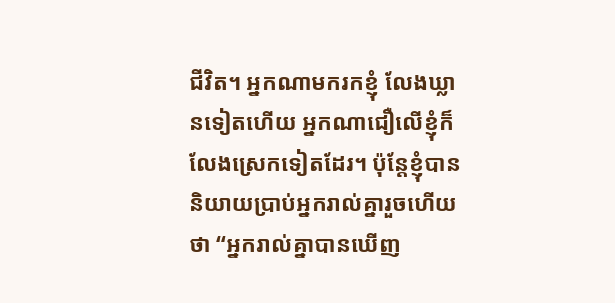ជីវិត។ អ្នកណាមករកខ្ញុំ លែងឃ្លានទៀតហើយ អ្នកណាជឿលើខ្ញុំក៏លែងស្រេកទៀតដែរ។ ប៉ុន្តែខ្ញុំបាននិយាយប្រាប់អ្នករាល់គ្នារួចហើយថា “អ្នករាល់គ្នាបានឃើញ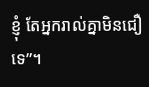ខ្ញុំ តែអ្នករាល់គ្នាមិនជឿទេ”។